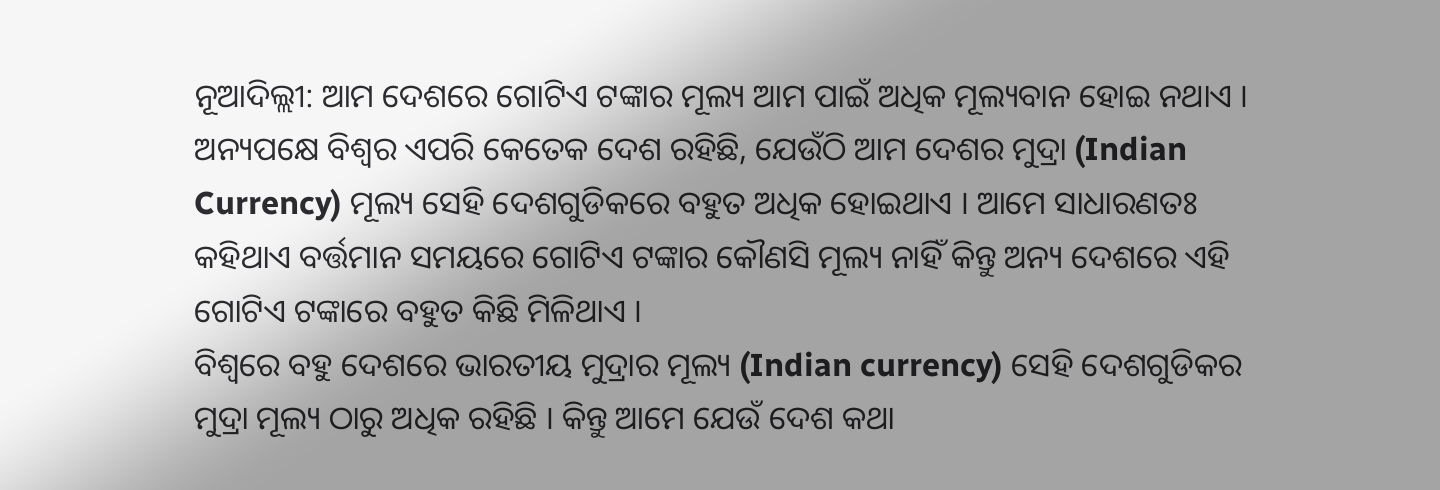ନୂଆଦିଲ୍ଲୀ: ଆମ ଦେଶରେ ଗୋଟିଏ ଟଙ୍କାର ମୂଲ୍ୟ ଆମ ପାଇଁ ଅଧିକ ମୂଲ୍ୟବାନ ହୋଇ ନଥାଏ । ଅନ୍ୟପକ୍ଷେ ବିଶ୍ୱର ଏପରି କେତେକ ଦେଶ ରହିଛି, ଯେଉଁଠି ଆମ ଦେଶର ମୁଦ୍ରା (Indian Currency) ମୂଲ୍ୟ ସେହି ଦେଶଗୁଡିକରେ ବହୁତ ଅଧିକ ହୋଇଥାଏ । ଆମେ ସାଧାରଣତଃ କହିଥାଏ ବର୍ତ୍ତମାନ ସମୟରେ ଗୋଟିଏ ଟଙ୍କାର କୌଣସି ମୂଲ୍ୟ ନାହିଁ କିନ୍ତୁ ଅନ୍ୟ ଦେଶରେ ଏହି ଗୋଟିଏ ଟଙ୍କାରେ ବହୁତ କିଛି ମିଳିଥାଏ ।
ବିଶ୍ୱରେ ବହୁ ଦେଶରେ ଭାରତୀୟ ମୁଦ୍ରାର ମୂଲ୍ୟ (Indian currency) ସେହି ଦେଶଗୁଡିକର ମୁଦ୍ରା ମୂଲ୍ୟ ଠାରୁ ଅଧିକ ରହିଛି । କିନ୍ତୁ ଆମେ ଯେଉଁ ଦେଶ କଥା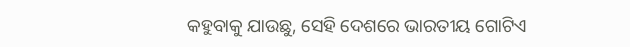କହୁବାକୁ ଯାଉଛୁ, ସେହି ଦେଶରେ ଭାରତୀୟ ଗୋଟିଏ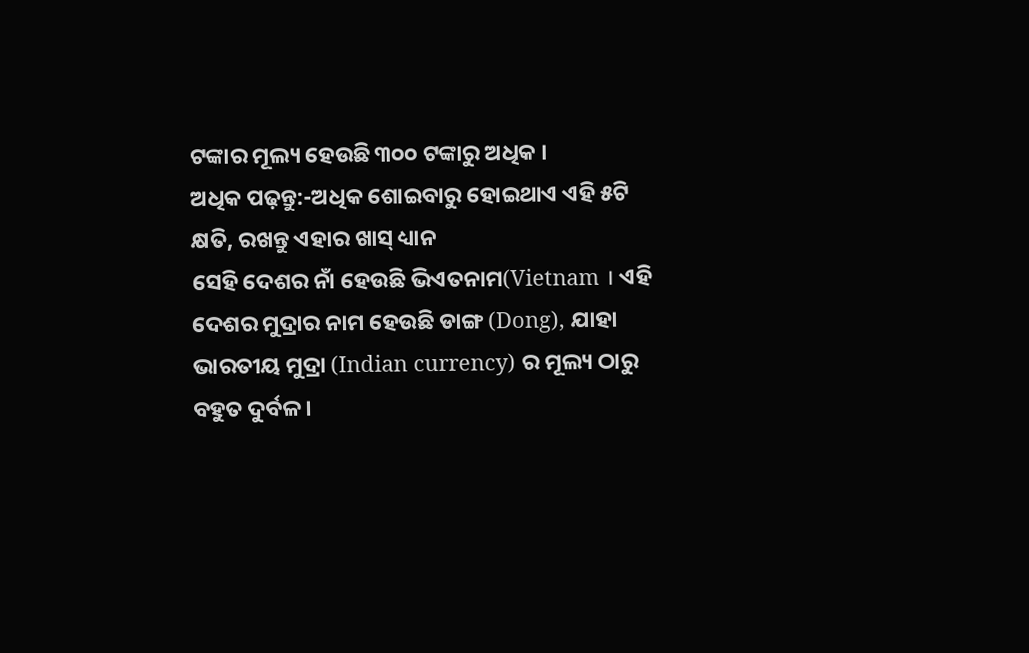ଟଙ୍କାର ମୂଲ୍ୟ ହେଉଛି ୩୦୦ ଟଙ୍କାରୁ ଅଧିକ ।
ଅଧିକ ପଢ଼ନ୍ତୁ:-ଅଧିକ ଶୋଇବାରୁ ହୋଇଥାଏ ଏହି ୫ଟି କ୍ଷତି, ରଖନ୍ତୁ ଏହାର ଖାସ୍ ଧ୍ୟାନ
ସେହି ଦେଶର ନାଁ ହେଉଛି ଭିଏତନାମ(Vietnam । ଏହି ଦେଶର ମୁଦ୍ରାର ନାମ ହେଉଛି ଡାଙ୍ଗ (Dong), ଯାହା ଭାରତୀୟ ମୁଦ୍ରା (Indian currency) ର ମୂଲ୍ୟ ଠାରୁ ବହୁତ ଦୁର୍ବଳ ।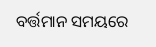ବର୍ତ୍ତମାନ ସମୟରେ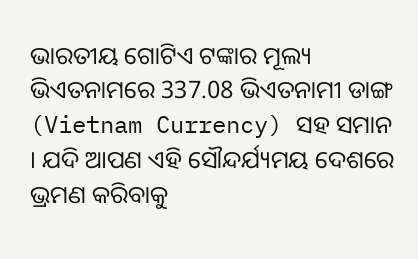ଭାରତୀୟ ଗୋଟିଏ ଟଙ୍କାର ମୂଲ୍ୟ ଭିଏତନାମରେ 337.08 ଭିଏତନାମୀ ଡାଙ୍ଗ (Vietnam Currency) ସହ ସମାନ । ଯଦି ଆପଣ ଏହି ସୌନ୍ଦର୍ଯ୍ୟମୟ ଦେଶରେ ଭ୍ରମଣ କରିବାକୁ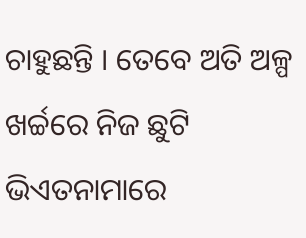ଚାହୁଛନ୍ତି । ତେବେ ଅତି ଅଳ୍ପ ଖର୍ଚ୍ଚରେ ନିଜ ଛୁଟି ଭିଏତନାମାରେ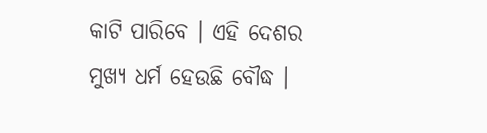କାଟି ପାରିବେ । ଏହି ଦେଶର ମୁଖ୍ୟ ଧର୍ମ ହେଉଛି ବୌଦ୍ଧ ।